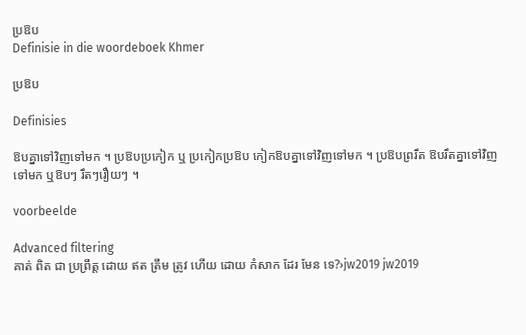ប្រឱប
Definisie in die woordeboek Khmer

ប្រឱប

Definisies

ឱបគ្នាទៅវិញទៅមក ។ ប្រឱបប្រកៀក ឬ ប្រកៀកប្រឱប កៀកឱបគ្នាទៅវិញទៅមក ។ ប្រឱបព្ររឹត ឱបរឹតគ្នាទៅវិញទៅមក ឬឱបៗ រឹតៗរឿយៗ ។

voorbeelde

Advanced filtering
គាត់ ពិត ជា ប្រព្រឹត្ត ដោយ ឥត ត្រឹម ត្រូវ ហើយ ដោយ កំសាក ដែរ មែន ទេ?›jw2019 jw2019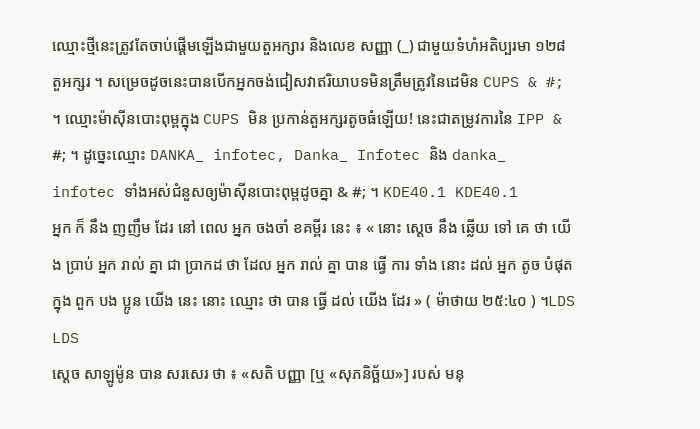ឈ្មោះថ្មីនេះត្រូវតែចាប់ផ្តើមឡើងជាមួយតួអក្សារ និងលេខ សញ្ញា (_) ជាមួយទំហំអតិប្បរមា ១២៨ តួអក្សរ ។ សម្រេចដូចនេះបានបើកអ្នកចង់ជៀសវាឥរិយាបទមិនត្រឹមត្រូវនៃដេមិន CUPS & #; ។ ឈ្មោះម៉ាស៊ីនបោះពុម្ពក្នុង CUPS មិន ប្រកាន់តួអក្សរតូចធំឡើយ! នេះជាតម្រូវការនៃ IPP & #; ។ ដូច្នេះឈ្មោះ DANKA_ infotec, Danka_ Infotec និង danka_ infotec ទាំងអស់ជំនួសឲ្យម៉ាស៊ីនបោះពុម្ពដូចគ្នា & #; ។ KDE40.1 KDE40.1
អ្នក ក៏ នឹង ញញឹម ដែរ នៅ ពេល អ្នក ចងចាំ ខគម្ពីរ នេះ ៖ « នោះ ស្តេច នឹង ឆ្លើយ ទៅ គេ ថា យើង ប្រាប់ អ្នក រាល់ គ្នា ជា ប្រាកដ ថា ដែល អ្នក រាល់ គ្នា បាន ធ្វើ ការ ទាំង នោះ ដល់ អ្នក តូច បំផុត ក្នុង ពួក បង ប្អូន យើង នេះ នោះ ឈ្មោះ ថា បាន ធ្វើ ដល់ យើង ដែរ » ( ម៉ាថាយ ២៥:៤០ ) ។LDS LDS
ស្ដេច សាឡូម៉ូន បាន សរសេរ ថា ៖ «សតិ បញ្ញា [ឬ «សុភនិច្ឆ័យ»] របស់ មនុ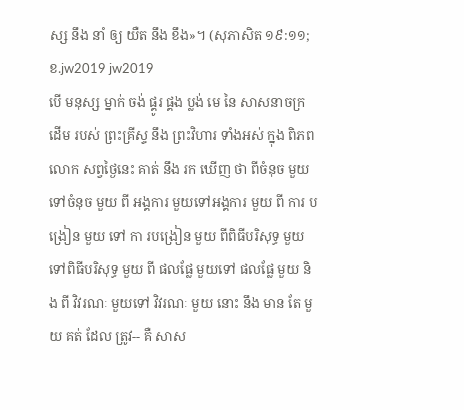ស្ស នឹង នាំ ឲ្យ យឺត នឹង ខឹង»។ (សុភាសិត ១៩:១១; ខ.jw2019 jw2019
បើ មនុស្ស ម្នាក់ ចង់ ផ្គូរ ផ្គង ប្លង់ មេ នៃ សាសនាចក្រ ដើម របស់ ព្រះគ្រីស្ទ នឹង ព្រះវិហារ ទាំងអស់ ក្នុង ពិភពលោក សព្វថ្ងៃនេះ គាត់ នឹង រក ឃើញ ថា ពីចំនុច មួយ ទៅចំនុច មួយ ពី អង្គការ មួយទៅអង្គការ មួយ ពី ការ បង្រៀន មួយ ទៅ កា របង្រៀន មួយ ពីពិធីបរិសុទ្ធ មួយទៅពិធីបរិសុទ្ធ មួយ ពី ផលផ្លែ មួយទៅ ផលផ្លែ មួយ និង ពី វិវរណៈ មួយទៅ វិវរណៈ មួយ នោះ នឹង មាន តែ មួយ គត់ ដែល ត្រូវ-- គឺ សាស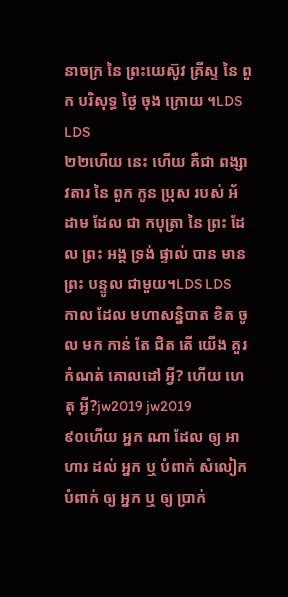នាចក្រ នៃ ព្រះយេស៊ូវ គ្រីស្ទ នៃ ពួក បរិសុទ្ធ ថ្ងៃ ចុង ក្រោយ ។LDS LDS
២២ហើយ នេះ ហើយ គឺជា ពង្សាវតារ នៃ ពួក កូន ប្រុស របស់ អ័ដាម ដែល ជា កបុត្រា នៃ ព្រះ ដែល ព្រះ អង្គ ទ្រង់ ផ្ទាល់ បាន មាន ព្រះ បន្ទូល ជាមួយ។LDS LDS
កាល ដែល មហាសន្និបាត ខិត ចូល មក កាន់ តែ ជិត តើ យើង គួរ កំណត់ គោលដៅ អ្វី? ហើយ ហេតុ អ្វី?jw2019 jw2019
៩០ហើយ អ្នក ណា ដែល ឲ្យ អាហារ ដល់ អ្នក ឬ បំពាក់ សំលៀកបំពាក់ ឲ្យ អ្នក ឬ ឲ្យ ប្រាក់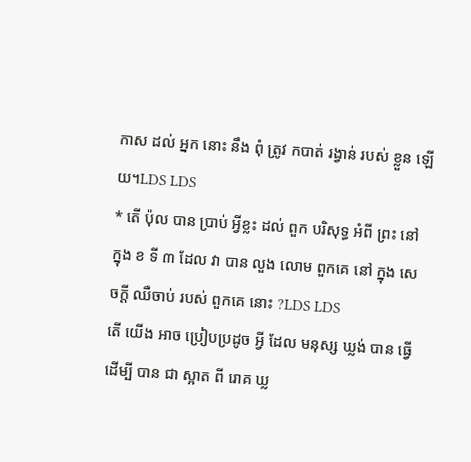កាស ដល់ អ្នក នោះ នឹង ពុំ ត្រូវ កបាត់ រង្វាន់ របស់ ខ្លួន ឡើយ។LDS LDS
* តើ ប៉ុល បាន ប្រាប់ អ្វីខ្លះ ដល់ ពួក បរិសុទ្ធ អំពី ព្រះ នៅ ក្នុង ខ ទី ៣ ដែល វា បាន លួង លោម ពួកគេ នៅ ក្នុង សេចក្ដី ឈឺចាប់ របស់ ពួកគេ នោះ ?LDS LDS
តើ យើង អាច ប្រៀបប្រដូច អ្វី ដែល មនុស្ស ឃ្លង់ បាន ធ្វើ ដើម្បី បាន ជា ស្អាត ពី រោគ ឃ្ល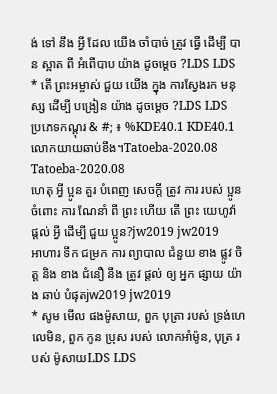ង់ ទៅ នឹង អ្វី ដែល យើង ចាំបាច់ ត្រូវ ធ្វើ ដើម្បី បាន ស្អាត ពី អំពើបាប យ៉ាង ដូចម្ដេច ?LDS LDS
* តើ ព្រះអម្ចាស់ ជួយ យើង ក្នុង ការស្វែងរក មនុស្ស ដើម្បី បង្រៀន យ៉ាង ដូចម្ដេច ?LDS LDS
ប្រភេទកណ្តុរ & #; ៖ %KDE40.1 KDE40.1
លោកយាយឆាប់ខឹង។Tatoeba-2020.08 Tatoeba-2020.08
ហេតុ អ្វី ប្អូន គួរ បំពេញ សេចក្ដី ត្រូវ ការ របស់ ប្អូន ចំពោះ ការ ណែនាំ ពី ព្រះ ហើយ តើ ព្រះ យេហូវ៉ា ផ្ដល់ អ្វី ដើម្បី ជួយ ប្អូន?jw2019 jw2019
អាហារ ទឹក ជម្រក ការ ព្យាបាល ជំនួយ ខាង ផ្លូវ ចិត្ត និង ខាង ជំនឿ នឹង ត្រូវ ផ្ដល់ ឲ្យ អ្នក ផ្សាយ យ៉ាង ឆាប់ បំផុតjw2019 jw2019
* សូម មើល ផងម៉ូសាយ, ពួក បុត្រា របស់ ទ្រង់ហេលេមិន, ពួក កូន ប្រុស របស់ លោកអាំម៉ូន, បុត្រ របស់ ម៉ូសាយLDS LDS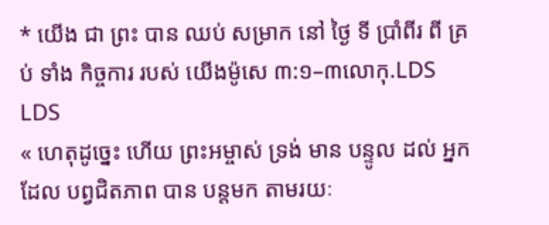* យើង ជា ព្រះ បាន ឈប់ សម្រាក នៅ ថ្ងៃ ទី ប្រាំពីរ ពី គ្រប់ ទាំង កិច្ចការ របស់ យើងម៉ូសេ ៣:១–៣លោកុ.LDS LDS
« ហេតុដូច្នេះ ហើយ ព្រះអម្ចាស់ ទ្រង់ មាន បន្ទូល ដល់ អ្នកដែល បព្វជិតភាព បាន បន្តមក តាមរយៈ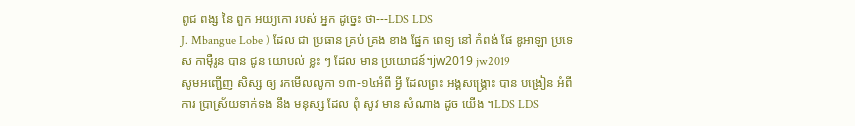ពូជ ពង្ស នៃ ពួក អយ្យកោ របស់ អ្នក ដូច្នេះ ថា---LDS LDS
J. Mbangue Lobe ) ដែល ជា ប្រធាន គ្រប់ គ្រង ខាង ផ្នែក ពេទ្យ នៅ កំពង់ ផែ ឌូអាឡា ប្រទេស កាម៉ឺរូន បាន ជូន យោបល់ ខ្លះ ៗ ដែល មាន ប្រយោជន៍។jw2019 jw2019
សូមអញ្ជើញ សិស្ស ឲ្យ រកមើលលូកា ១៣-១៤អំពី អ្វី ដែលព្រះ អង្គសង្គ្រោះ បាន បង្រៀន អំពី ការ ប្រាស្រ័យទាក់ទង នឹង មនុស្ស ដែល ពុំ សូវ មាន សំណាង ដូច យើង ។LDS LDS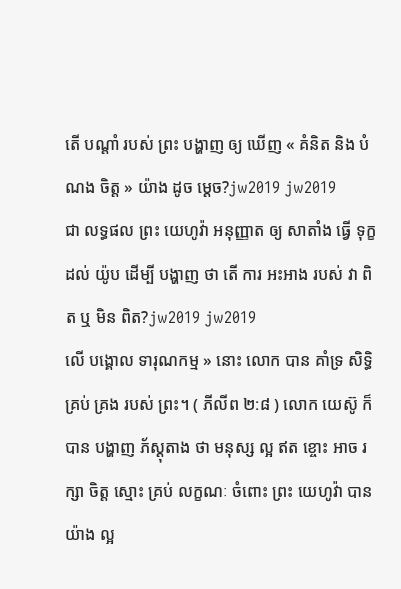តើ បណ្ដាំ របស់ ព្រះ បង្ហាញ ឲ្យ ឃើញ « គំនិត និង បំណង ចិត្ត » យ៉ាង ដូច ម្ដេច?jw2019 jw2019
ជា លទ្ធផល ព្រះ យេហូវ៉ា អនុញ្ញាត ឲ្យ សាតាំង ធ្វើ ទុក្ខ ដល់ យ៉ូប ដើម្បី បង្ហាញ ថា តើ ការ អះអាង របស់ វា ពិត ឬ មិន ពិត?jw2019 jw2019
លើ បង្គោល ទារុណកម្ម » នោះ លោក បាន គាំទ្រ សិទ្ធិ គ្រប់ គ្រង របស់ ព្រះ។ ( ភីលីព ២:៨ ) លោក យេស៊ូ ក៏ បាន បង្ហាញ ភ័ស្ដុតាង ថា មនុស្ស ល្អ ឥត ខ្ចោះ អាច រក្សា ចិត្ត ស្មោះ គ្រប់ លក្ខណៈ ចំពោះ ព្រះ យេហូវ៉ា បាន យ៉ាង ល្អ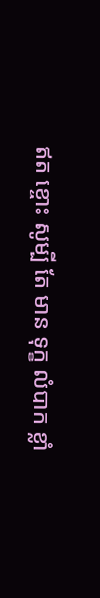ឥត ខ្ចោះ សូម្បី តែ មាន ទុក្ខ លំបាក ខ្លាំ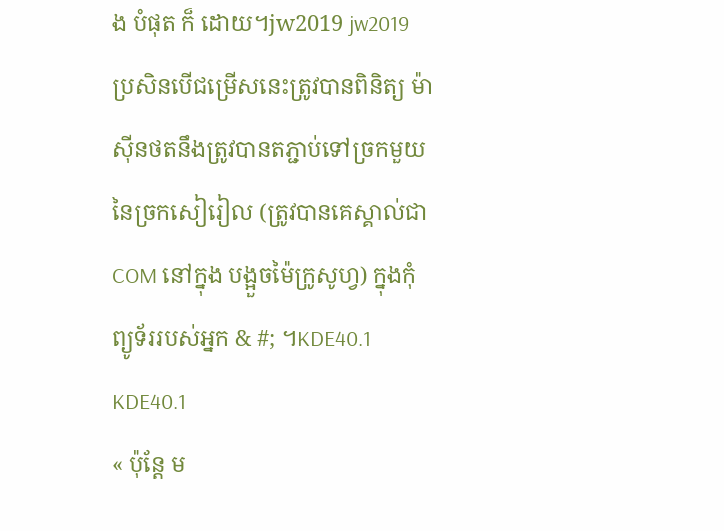ង បំផុត ក៏ ដោយ។jw2019 jw2019
ប្រសិនបើជម្រើសនេះត្រូវបានពិនិត្យ ម៉ាស៊ីនថតនឹងត្រូវបានតភ្ជាប់ទៅច្រកមួយនៃច្រកសៀរៀល (ត្រូវបានគេស្គាល់ជា COM នៅក្នុង បង្អួចម៉ៃក្រូសូហ្វ) ក្នុងកុំព្យូទ័ររបស់អ្នក & #; ។KDE40.1 KDE40.1
« ប៉ុន្តែ ម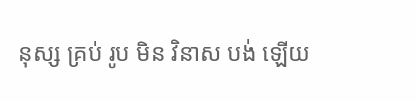នុស្ស គ្រប់ រូប មិន វិនាស បង់ ឡើយ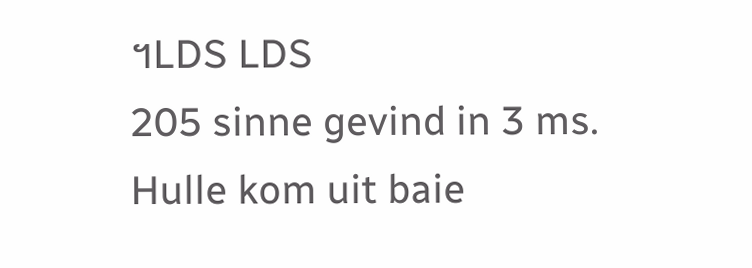។LDS LDS
205 sinne gevind in 3 ms. Hulle kom uit baie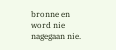bronne en word nie nagegaan nie.